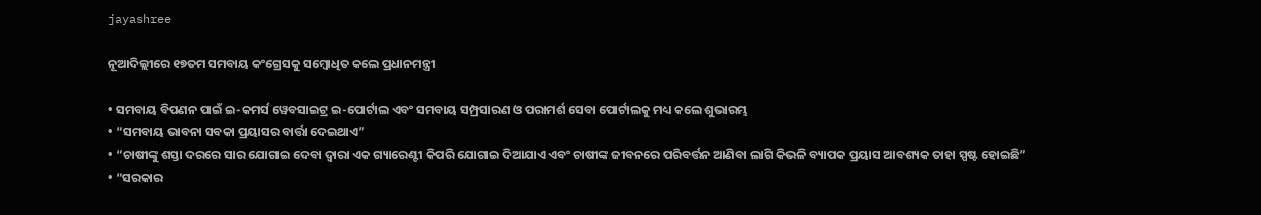jayashree

ନୂଆଦିଲ୍ଲୀରେ ୧୭ତମ ସମବାୟ କଂଗ୍ରେସକୁ ସମ୍ବୋଧିତ କଲେ ପ୍ରଧାନମନ୍ତ୍ରୀ

• ସମବାୟ ବିପଣନ ପାଇଁ ଇ-କମର୍ସ ୱେବସାଇଟ୍ର ଇ-ପୋର୍ଟାଲ ଏବଂ ସମବାୟ ସମ୍ପ୍ରସାରଣ ଓ ପରାମର୍ଶ ସେବା ପୋର୍ଟାଲକୁ ମଧ୍ୟ କଲେ ଶୁଭାରମ୍ଭ
• “ସମବାୟ ଭାବନା ସବକା ପ୍ରୟାସର ବାର୍ତ୍ତା ଦେଇଥାଏ”
• “ଚାଷୀଙ୍କୁ ଶସ୍ତା ଦରରେ ସାର ଯୋଗାଇ ଦେବା ଦ୍ୱାରା ଏକ ଗ୍ୟାରେଣ୍ଟୀ କିପରି ଯୋଗାଇ ଦିଆଯାଏ ଏବଂ ଚାଷୀଙ୍କ ଜୀବନରେ ପରିବର୍ତ୍ତନ ଆଣିବା ଲାଗି କିଭଳି ବ୍ୟାପକ ପ୍ରୟାସ ଆବଶ୍ୟକ ତାହା ସ୍ପଷ୍ଟ ହୋଇଛି”
• “ସରକାର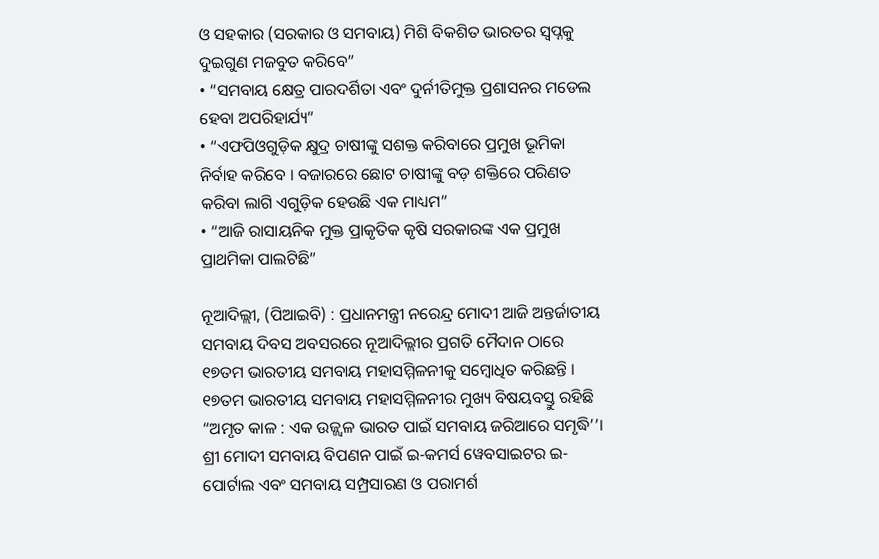ଓ ସହକାର (ସରକାର ଓ ସମବାୟ) ମିଶି ବିକଶିତ ଭାରତର ସ୍ୱପ୍ନକୁ ଦୁଇଗୁଣ ମଜବୁତ କରିବେ”
• “ସମବାୟ କ୍ଷେତ୍ର ପାରଦର୍ଶିତା ଏବଂ ଦୁର୍ନୀତିମୁକ୍ତ ପ୍ରଶାସନର ମଡେଲ ହେବା ଅପରିହାର୍ଯ୍ୟ”
• “ଏଫପିଓଗୁଡ଼ିକ କ୍ଷୁଦ୍ର ଚାଷୀଙ୍କୁ ସଶକ୍ତ କରିବାରେ ପ୍ରମୁଖ ଭୂମିକା ନିର୍ବାହ କରିବେ । ବଜାରରେ ଛୋଟ ଚାଷୀଙ୍କୁ ବଡ଼ ଶକ୍ତିରେ ପରିଣତ କରିବା ଲାଗି ଏଗୁଡ଼ିକ ହେଉଛି ଏକ ମାଧ୍ୟମ”
• “ଆଜି ରାସାୟନିକ ମୁକ୍ତ ପ୍ରାକୃତିକ କୃଷି ସରକାରଙ୍କ ଏକ ପ୍ରମୁଖ ପ୍ରାଥମିକା ପାଲଟିଛି”

ନୂଆଦିଲ୍ଲୀ, (ପିଆଇବି) : ପ୍ରଧାନମନ୍ତ୍ରୀ ନରେନ୍ଦ୍ର ମୋଦୀ ଆଜି ଅନ୍ତର୍ଜାତୀୟ ସମବାୟ ଦିବସ ଅବସରରେ ନୂଆଦିଲ୍ଲୀର ପ୍ରଗତି ମୈଦାନ ଠାରେ ୧୭ତମ ଭାରତୀୟ ସମବାୟ ମହାସମ୍ମିଳନୀକୁ ସମ୍ବୋଧିତ କରିଛନ୍ତି । ୧୭ତମ ଭାରତୀୟ ସମବାୟ ମହାସମ୍ମିଳନୀର ମୁଖ୍ୟ ବିଷୟବସ୍ତୁ ରହିଛି “ଅମୃତ କାଳ : ଏକ ଉଜ୍ଜ୍ୱଳ ଭାରତ ପାଇଁ ସମବାୟ ଜରିଆରେ ସମୃଦ୍ଧି’’। ଶ୍ରୀ ମୋଦୀ ସମବାୟ ବିପଣନ ପାଇଁ ଇ-କମର୍ସ ୱେବସାଇଟର ଇ-ପୋର୍ଟାଲ ଏବଂ ସମବାୟ ସମ୍ପ୍ରସାରଣ ଓ ପରାମର୍ଶ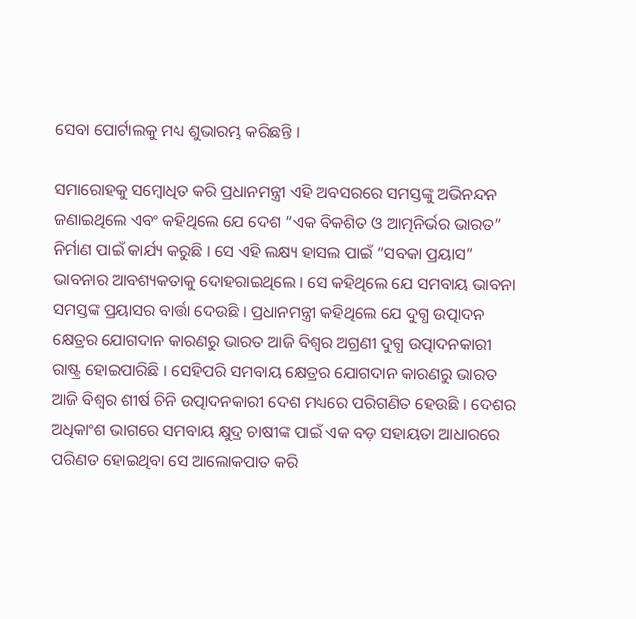ସେବା ପୋର୍ଟାଲକୁ ମଧ୍ୟ ଶୁଭାରମ୍ଭ କରିଛନ୍ତି ।

ସମାରୋହକୁ ସମ୍ବୋଧିତ କରି ପ୍ରଧାନମନ୍ତ୍ରୀ ଏହି ଅବସରରେ ସମସ୍ତଙ୍କୁ ଅଭିନନ୍ଦନ ଜଣାଇଥିଲେ ଏବଂ କହିଥିଲେ ଯେ ଦେଶ “ଏକ ବିକଶିତ ଓ ଆତ୍ମନିର୍ଭର ଭାରତ” ନିର୍ମାଣ ପାଇଁ କାର୍ଯ୍ୟ କରୁଛି । ସେ ଏହି ଲକ୍ଷ୍ୟ ହାସଲ ପାଇଁ “ସବକା ପ୍ରୟାସ” ଭାବନାର ଆବଶ୍ୟକତାକୁ ଦୋହରାଇଥିଲେ । ସେ କହିଥିଲେ ଯେ ସମବାୟ ଭାବନା ସମସ୍ତଙ୍କ ପ୍ରୟାସର ବାର୍ତ୍ତା ଦେଉଛି । ପ୍ରଧାନମନ୍ତ୍ରୀ କହିଥିଲେ ଯେ ଦୁଗ୍ଧ ଉତ୍ପାଦନ କ୍ଷେତ୍ରର ଯୋଗଦାନ କାରଣରୁ ଭାରତ ଆଜି ବିଶ୍ୱର ଅଗ୍ରଣୀ ଦୁଗ୍ଧ ଉତ୍ପାଦନକାରୀ ରାଷ୍ଟ୍ର ହୋଇପାରିଛି । ସେହିପରି ସମବାୟ କ୍ଷେତ୍ରର ଯୋଗଦାନ କାରଣରୁ ଭାରତ ଆଜି ବିଶ୍ୱର ଶୀର୍ଷ ଚିନି ଉତ୍ପାଦନକାରୀ ଦେଶ ମଧ୍ୟରେ ପରିଗଣିତ ହେଉଛି । ଦେଶର ଅଧିକାଂଶ ଭାଗରେ ସମବାୟ କ୍ଷୁଦ୍ର ଚାଷୀଙ୍କ ପାଇଁ ଏକ ବଡ଼ ସହାୟତା ଆଧାରରେ ପରିଣତ ହୋଇଥିବା ସେ ଆଲୋକପାତ କରି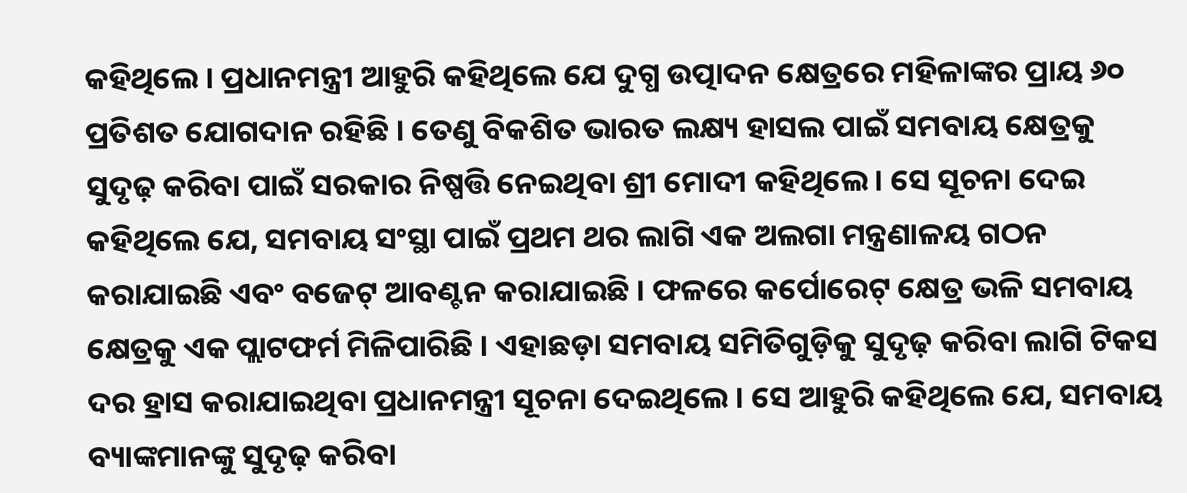କହିଥିଲେ । ପ୍ରଧାନମନ୍ତ୍ରୀ ଆହୁରି କହିଥିଲେ ଯେ ଦୁଗ୍ଧ ଉତ୍ପାଦନ କ୍ଷେତ୍ରରେ ମହିଳାଙ୍କର ପ୍ରାୟ ୬୦ ପ୍ରତିଶତ ଯୋଗଦାନ ରହିଛି । ତେଣୁ ବିକଶିତ ଭାରତ ଲକ୍ଷ୍ୟ ହାସଲ ପାଇଁ ସମବାୟ କ୍ଷେତ୍ରକୁ ସୁଦୃଢ଼ କରିବା ପାଇଁ ସରକାର ନିଷ୍ପତ୍ତି ନେଇଥିବା ଶ୍ରୀ ମୋଦୀ କହିଥିଲେ। ସେ ସୂଚନା ଦେଇ କହିଥିଲେ ଯେ, ସମବାୟ ସଂସ୍ଥା ପାଇଁ ପ୍ରଥମ ଥର ଲାଗି ଏକ ଅଲଗା ମନ୍ତ୍ରଣାଳୟ ଗଠନ କରାଯାଇଛି ଏବଂ ବଜେଟ୍ ଆବଣ୍ଟନ କରାଯାଇଛି । ଫଳରେ କର୍ପୋରେଟ୍ କ୍ଷେତ୍ର ଭଳି ସମବାୟ କ୍ଷେତ୍ରକୁ ଏକ ପ୍ଲାଟଫର୍ମ ମିଳିପାରିଛି । ଏହାଛଡ଼ା ସମବାୟ ସମିତିଗୁଡ଼ିକୁ ସୁଦୃଢ଼ କରିବା ଲାଗି ଟିକସ ଦର ହ୍ରାସ କରାଯାଇଥିବା ପ୍ରଧାନମନ୍ତ୍ରୀ ସୂଚନା ଦେଇଥିଲେ । ସେ ଆହୁରି କହିଥିଲେ ଯେ, ସମବାୟ ବ୍ୟାଙ୍କମାନଙ୍କୁ ସୁଦୃଢ଼ କରିବା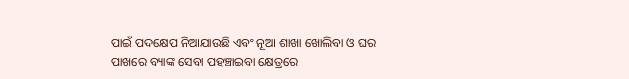ପାଇଁ ପଦକ୍ଷେପ ନିଆଯାଉଛି ଏବଂ ନୂଆ ଶାଖା ଖୋଲିବା ଓ ଘର ପାଖରେ ବ୍ୟାଙ୍କ ସେବା ପହଞ୍ଚାଇବା କ୍ଷେତ୍ରରେ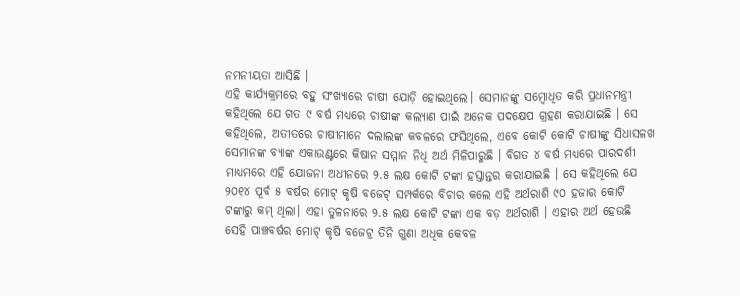ନମନୀୟତା ଆସିଛି ।
ଏହି କାର୍ଯ୍ୟକ୍ରମରେ ବହୁ ସଂଖ୍ୟାରେ ଚାଷୀ ଯୋଡ଼ି ହୋଇଥିଲେ। ସେମାନଙ୍କୁ ସମ୍ବୋଧିତ କରି ପ୍ରଧାନମନ୍ତ୍ରୀ କହିଥିଲେ ଯେ ଗତ ୯ ବର୍ଷ ମଧ୍ୟରେ ଚାଷୀଙ୍କ କଲ୍ୟାଣ ପାଇଁ ଅନେକ ପଦକ୍ଷେପ ଗ୍ରହଣ କରାଯାଇଛି । ସେ କହିଥିଲେ, ଅତୀତରେ ଚାଷୀମାନେ ଦଲାଲଙ୍କ କବଳରେ ଫସିଥିଲେ, ଏବେ କୋଟି କୋଟି ଚାଷୀଙ୍କୁ ସିଧାସଳଖ ସେମାନଙ୍କ ବ୍ୟାଙ୍କ ଏକାଉଣ୍ଟରେ କିଷାନ ସମ୍ମାନ ନିଧି ଅର୍ଥ ମିଳିପାରୁଛି । ବିଗତ ୪ ବର୍ଷ ମଧ୍ୟରେ ପାରଦର୍ଶୀ ମାଧ୍ୟମରେ ଏହି ଯୋଜନା ଅଧୀନରେ ୨.୫ ଲକ୍ଷ କୋଟି ଟଙ୍କା ହସ୍ତାନ୍ତର କରାଯାଇଛି । ସେ କହିଥିଲେ ଯେ ୨୦୧୪ ପୂର୍ବ ୫ ବର୍ଷର ମୋଟ୍ କୃଷି ବଜେଟ୍ ସମ୍ପର୍କରେ ବିଚାର କଲେ ଏହି ଅର୍ଥରାଶି ୯୦ ହଜାର କୋଟି ଟଙ୍କାରୁ କମ୍ ଥିଲା। ଏହା ତୁଳନାରେ ୨.୫ ଲକ୍ଷ କୋଟି ଟଙ୍କା ଏକ ବଡ଼ ଅର୍ଥରାଶି । ଏହାର ଅର୍ଥ ହେଉଛି ସେହି ପାଞ୍ଚବର୍ଷର ମୋଟ୍ କୃଷି ବଜେଟ୍ର ତିନି ଗୁଣା ଅଧିକ କେବଳ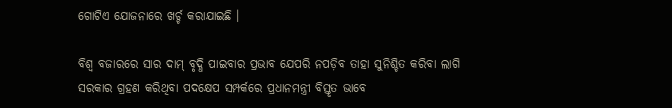ଗୋଟିଏ ଯୋଜନାରେ ଖର୍ଚ୍ଚ କରାଯାଇଛି ।

ବିଶ୍ୱ ବଜାରରେ ସାର ଦାମ୍ ବୃଦ୍ଧି ପାଇବାର ପ୍ରଭାବ ଯେପରି ନପଡ଼ିବ ତାହା ସୁନିଶ୍ଚିତ କରିବା ଲାଗି ସରକାର ଗ୍ରହଣ କରିଥିବା ପଦକ୍ଷେପ ସମ୍ପର୍କରେ ପ୍ରଧାନମନ୍ତ୍ରୀ ବିସ୍ତୃତ ଭାବେ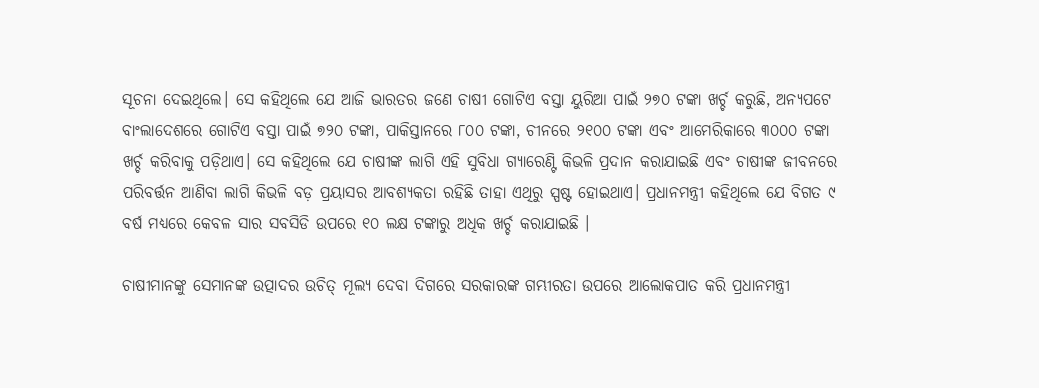ସୂଚନା ଦେଇଥିଲେ। ସେ କହିଥିଲେ ଯେ ଆଜି ଭାରତର ଜଣେ ଚାଷୀ ଗୋଟିଏ ବସ୍ତା ୟୁରିଆ ପାଇଁ ୨୭୦ ଟଙ୍କା ଖର୍ଚ୍ଚ କରୁଛି, ଅନ୍ୟପଟେ ବାଂଲାଦେଶରେ ଗୋଟିଏ ବସ୍ତା ପାଇଁ ୭୨୦ ଟଙ୍କା, ପାକିସ୍ତାନରେ ୮୦୦ ଟଙ୍କା, ଚୀନରେ ୨୧୦୦ ଟଙ୍କା ଏବଂ ଆମେରିକାରେ ୩୦୦୦ ଟଙ୍କା ଖର୍ଚ୍ଚ କରିବାକୁ ପଡ଼ିଥାଏ। ସେ କହିଥିଲେ ଯେ ଚାଷୀଙ୍କ ଲାଗି ଏହି ସୁବିଧା ଗ୍ୟାରେଣ୍ଟି କିଭଳି ପ୍ରଦାନ କରାଯାଇଛି ଏବଂ ଚାଷୀଙ୍କ ଜୀବନରେ ପରିବର୍ତ୍ତନ ଆଣିବା ଲାଗି କିଭଳି ବଡ଼ ପ୍ରୟାସର ଆବଶ୍ୟକତା ରହିଛି ତାହା ଏଥିରୁ ସ୍ପଷ୍ଟ ହୋଇଥାଏ। ପ୍ରଧାନମନ୍ତ୍ରୀ କହିଥିଲେ ଯେ ବିଗତ ୯ ବର୍ଷ ମଧ୍ୟରେ କେବଳ ସାର ସବସିଡି ଉପରେ ୧୦ ଲକ୍ଷ ଟଙ୍କାରୁ ଅଧିକ ଖର୍ଚ୍ଚ କରାଯାଇଛି ।

ଚାଷୀମାନଙ୍କୁ ସେମାନଙ୍କ ଉତ୍ପାଦର ଉଚିତ୍ ମୂଲ୍ୟ ଦେବା ଦିଗରେ ସରକାରଙ୍କ ଗମ୍ଭୀରତା ଉପରେ ଆଲୋକପାତ କରି ପ୍ରଧାନମନ୍ତ୍ରୀ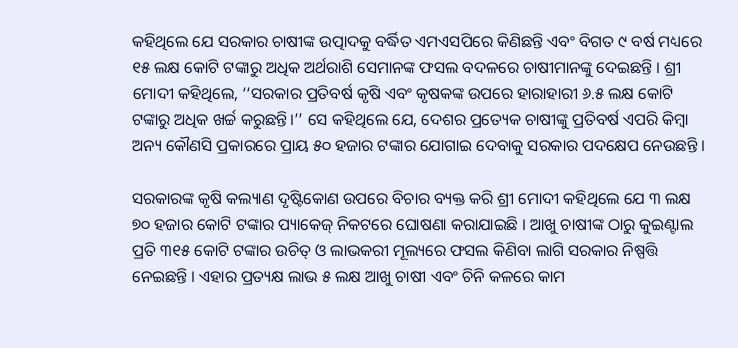କହିଥିଲେ ଯେ ସରକାର ଚାଷୀଙ୍କ ଉତ୍ପାଦକୁ ବର୍ଦ୍ଧିତ ଏମଏସପିରେ କିଣିଛନ୍ତି ଏବଂ ବିଗତ ୯ ବର୍ଷ ମଧ୍ୟରେ ୧୫ ଲକ୍ଷ କୋଟି ଟଙ୍କାରୁ ଅଧିକ ଅର୍ଥରାଶି ସେମାନଙ୍କ ଫସଲ ବଦଳରେ ଚାଷୀମାନଙ୍କୁ ଦେଇଛନ୍ତି । ଶ୍ରୀ ମୋଦୀ କହିଥିଲେ, ‘‘ସରକାର ପ୍ରତିବର୍ଷ କୃଷି ଏବଂ କୃଷକଙ୍କ ଉପରେ ହାରାହାରୀ ୬.୫ ଲକ୍ଷ କୋଟି ଟଙ୍କାରୁ ଅଧିକ ଖର୍ଚ୍ଚ କରୁଛନ୍ତି।’’ ସେ କହିଥିଲେ ଯେ, ଦେଶର ପ୍ରତ୍ୟେକ ଚାଷୀଙ୍କୁ ପ୍ରତିବର୍ଷ ଏପରି କିମ୍ବା ଅନ୍ୟ କୌଣସି ପ୍ରକାରରେ ପ୍ରାୟ ୫୦ ହଜାର ଟଙ୍କାର ଯୋଗାଇ ଦେବାକୁ ସରକାର ପଦକ୍ଷେପ ନେଉଛନ୍ତି ।

ସରକାରଙ୍କ କୃଷି କଲ୍ୟାଣ ଦୃଷ୍ଟିକୋଣ ଉପରେ ବିଚାର ବ୍ୟକ୍ତ କରି ଶ୍ରୀ ମୋଦୀ କହିଥିଲେ ଯେ ୩ ଲକ୍ଷ ୭୦ ହଜାର କୋଟି ଟଙ୍କାର ପ୍ୟାକେଜ୍ ନିକଟରେ ଘୋଷଣା କରାଯାଇଛି । ଆଖୁ ଚାଷୀଙ୍କ ଠାରୁ କୁଇଣ୍ଟାଲ ପ୍ରତି ୩୧୫ କୋଟି ଟଙ୍କାର ଉଚିତ୍ ଓ ଲାଭକରୀ ମୂଲ୍ୟରେ ଫସଲ କିଣିବା ଲାଗି ସରକାର ନିଷ୍ପତ୍ତି ନେଇଛନ୍ତି । ଏହାର ପ୍ରତ୍ୟକ୍ଷ ଲାଭ ୫ ଲକ୍ଷ ଆଖୁ ଚାଷୀ ଏବଂ ଚିନି କଳରେ କାମ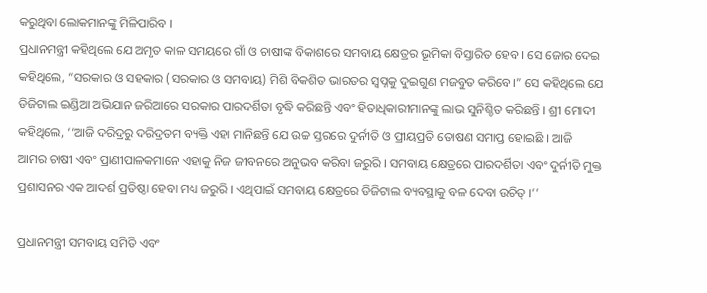କରୁଥିବା ଲୋକମାନଙ୍କୁ ମିଳିପାରିବ ।
ପ୍ରଧାନମନ୍ତ୍ରୀ କହିଥିଲେ ଯେ ଅମୃତ କାଳ ସମୟରେ ଗାଁ ଓ ଚାଷୀଙ୍କ ବିକାଶରେ ସମବାୟ କ୍ଷେତ୍ରର ଭୂମିକା ବିସ୍ତାରିତ ହେବ । ସେ ଜୋର ଦେଇ କହିଥିଲେ, “ସରକାର ଓ ସହକାର (ସରକାର ଓ ସମବାୟ) ମିଶି ବିକଶିତ ଭାରତର ସ୍ୱପ୍ନକୁ ଦୁଇଗୁଣ ମଜବୁତ କରିବେ।” ସେ କହିଥିଲେ ଯେ ଡିଜିଟାଲ ଇଣ୍ଡିଆ ଅଭିଯାନ ଜରିଆରେ ସରକାର ପାରଦର୍ଶିତା ବୃଦ୍ଧି କରିଛନ୍ତି ଏବଂ ହିତାଧିକାରୀମାନଙ୍କୁ ଲାଭ ସୁନିଶ୍ଚିତ କରିଛନ୍ତି । ଶ୍ରୀ ମୋଦୀ କହିଥିଲେ, ‘‘ଆଜି ଦରିଦ୍ରରୁ ଦରିଦ୍ରତମ ବ୍ୟକ୍ତି ଏହା ମାନିଛନ୍ତି ଯେ ଉଚ୍ଚ ସ୍ତରରେ ଦୁର୍ନୀତି ଓ ପ୍ରୀୟପ୍ରତି ତୋଷଣ ସମାପ୍ତ ହୋଇଛି । ଆଜି ଆମର ଚାଷୀ ଏବଂ ପ୍ରାଣୀପାଳକମାନେ ଏହାକୁ ନିଜ ଜୀବନରେ ଅନୁଭବ କରିବା ଜରୁରି । ସମବାୟ କ୍ଷେତ୍ରରେ ପାରଦର୍ଶିତା ଏବଂ ଦୁର୍ନୀତି ମୁକ୍ତ ପ୍ରଶାସନର ଏକ ଆଦର୍ଶ ପ୍ରତିଷ୍ଠା ହେବା ମଧ୍ୟ ଜରୁରି । ଏଥିପାଇଁ ସମବାୟ କ୍ଷେତ୍ରରେ ଡିଜିଟାଲ ବ୍ୟବସ୍ଥାକୁ ବଳ ଦେବା ଉଚିତ୍ ।’’

ପ୍ରଧାନମନ୍ତ୍ରୀ ସମବାୟ ସମିତି ଏବଂ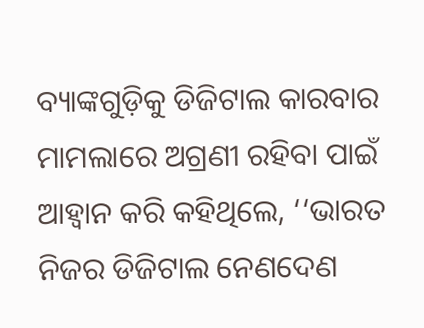ବ୍ୟାଙ୍କଗୁଡ଼ିକୁ ଡିଜିଟାଲ କାରବାର ମାମଲାରେ ଅଗ୍ରଣୀ ରହିବା ପାଇଁ ଆହ୍ୱାନ କରି କହିଥିଲେ, ‘‘ଭାରତ ନିଜର ଡିଜିଟାଲ ନେଣଦେଣ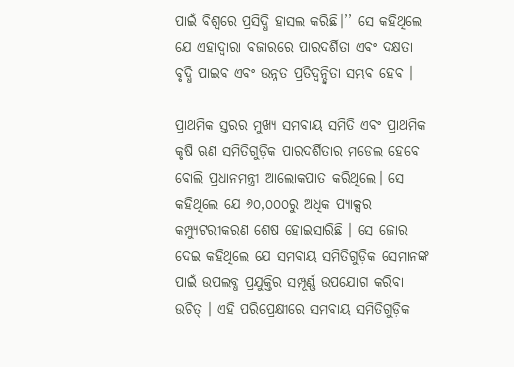ପାଇଁ ବିଶ୍ୱରେ ପ୍ରସିଦ୍ଧି ହାସଲ କରିଛି।’’ ସେ କହିଥିଲେ ଯେ ଏହାଦ୍ୱାରା ବଜାରରେ ପାରଦର୍ଶିତା ଏବଂ ଦକ୍ଷତା ବୃଦ୍ଧି ପାଇବ ଏବଂ ଉନ୍ନତ ପ୍ରତିଦ୍ୱନ୍ଦ୍ୱିତା ସମ୍ଭବ ହେବ ।

ପ୍ରାଥମିକ ସ୍ତରର ମୁଖ୍ୟ ସମବାୟ ସମିତି ଏବଂ ପ୍ରାଥମିକ କୃଷି ଋଣ ସମିତିଗୁଡ଼ିକ ପାରଦର୍ଶିତାର ମଡେଲ ହେବେ ବୋଲି ପ୍ରଧାନମନ୍ତ୍ରୀ ଆଲୋକପାତ କରିଥିଲେ। ସେ କହିଥିଲେ ଯେ ୬୦,୦୦୦ରୁ ଅଧିକ ପ୍ୟାକ୍ସର କମ୍ପ୍ୟୁଟରୀକରଣ ଶେଷ ହୋଇସାରିଛି । ସେ ଜୋର ଦେଇ କହିଥିଲେ ଯେ ସମବାୟ ସମିତିଗୁଡ଼ିକ ସେମାନଙ୍କ ପାଇଁ ଉପଲବ୍ଧ ପ୍ରଯୁକ୍ତିର ସମ୍ପୂର୍ଣ୍ଣ ଉପଯୋଗ କରିବା ଉଚିତ୍ । ଏହି ପରିପ୍ରେକ୍ଷୀରେ ସମବାୟ ସମିତିଗୁଡ଼ିକ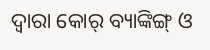ଦ୍ୱାରା କୋର୍ ବ୍ୟାଙ୍କିଙ୍ଗ୍ ଓ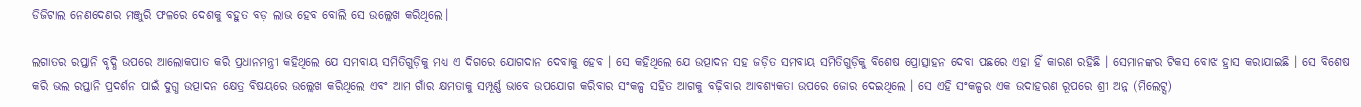ଡିଜିଟାଲ ନେଣଦେଣର ମଞ୍ଜୁରି ଫଳରେ ଦେଶକୁ ବହୁତ ବଡ଼ ଲାଭ ହେବ ବୋଲି ସେ ଉଲ୍ଲେଖ କରିଥିଲେ।

ଲଗାତର ରପ୍ତାନି ବୃଦ୍ଧି ଉପରେ ଆଲୋକପାତ କରି ପ୍ରଧାନମନ୍ତ୍ରୀ କହିଥିଲେ ଯେ ସମବାୟ ସମିତିଗୁଡ଼ିକୁ ମଧ୍ୟ ଏ ଦିଗରେ ଯୋଗଦାନ ଦେବାକୁ ହେବ । ସେ କହିଥିଲେ ଯେ ଉତ୍ପାଦନ ସହ ଜଡ଼ିତ ସମବାୟ ସମିତିଗୁଡ଼ିକୁ ବିଶେଷ ପ୍ରୋତ୍ସାହନ ଦେବା ପଛରେ ଏହା ହିଁ କାରଣ ରହିଛି । ସେମାନଙ୍କର ଟିକସ ବୋଝ ହ୍ରାସ କରାଯାଇଛି । ସେ ବିଶେଷ କରି ଭଲ ରପ୍ତାନି ପ୍ରଦର୍ଶନ ପାଇଁ ଦୁଗ୍ଧ ଉତ୍ପାଦନ କ୍ଷେତ୍ର ବିଷୟରେ ଉଲ୍ଲେଖ କରିଥିଲେ ଏବଂ ଆମ ଗାଁର କ୍ଷମତାକୁ ସମ୍ପୂର୍ଣ୍ଣ ଭାବେ ଉପଯୋଗ କରିବାର ସଂକଳ୍ପ ସହିତ ଆଗକୁ ବଢ଼ିବାର ଆବଶ୍ୟକତା ଉପରେ ଜୋର ଦେଇଥିଲେ । ସେ ଏହି ସଂକଳ୍ପର ଏକ ଉଦାହରଣ ରୂପରେ ଶ୍ରୀ ଅନ୍ନ (ମିଲେଟ୍ସ)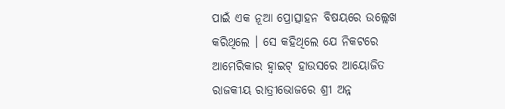ପାଇଁ ଏକ ନୂଆ ପ୍ରୋତ୍ସାହନ ବିଷୟରେ ଉଲ୍ଲେଖ କରିଥିଲେ । ସେ କହିଥିଲେ ଯେ ନିକଟରେ ଆମେରିକାର ହ୍ୱାଇଟ୍ ହାଉସରେ ଆୟୋଜିତ ରାଜକୀୟ ରାତ୍ରୀଭୋଜରେ ଶ୍ରୀ ଅନ୍ନ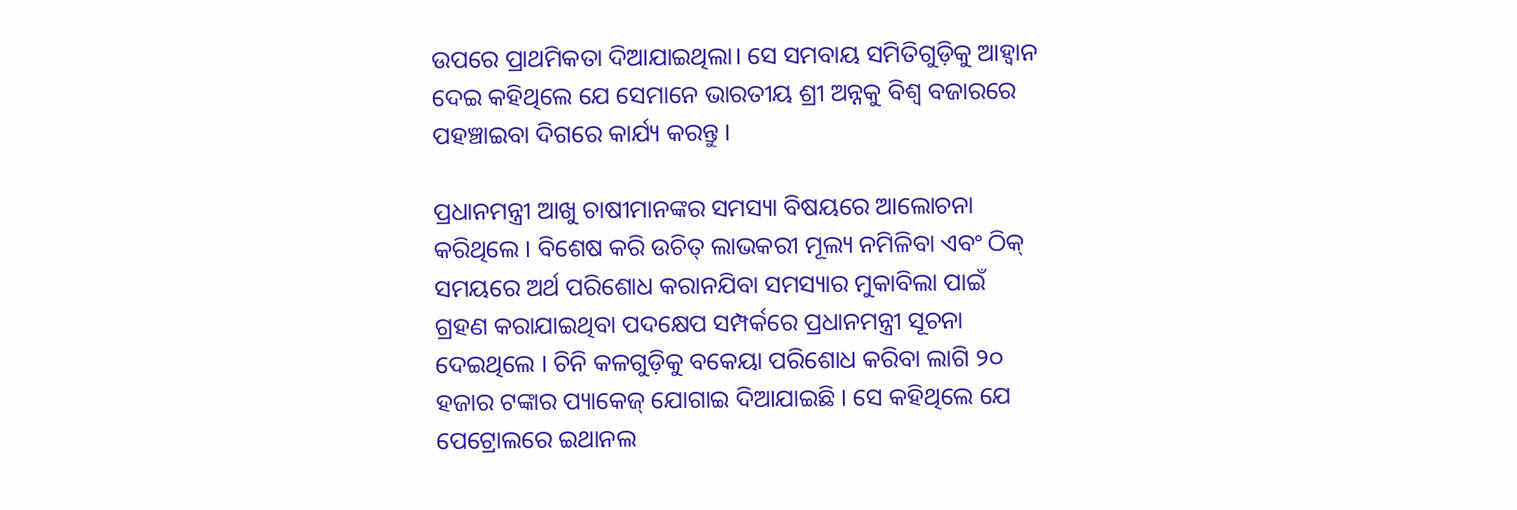ଉପରେ ପ୍ରାଥମିକତା ଦିଆଯାଇଥିଲା। ସେ ସମବାୟ ସମିତିଗୁଡ଼ିକୁ ଆହ୍ୱାନ ଦେଇ କହିଥିଲେ ଯେ ସେମାନେ ଭାରତୀୟ ଶ୍ରୀ ଅନ୍ନକୁ ବିଶ୍ୱ ବଜାରରେ ପହଞ୍ଚାଇବା ଦିଗରେ କାର୍ଯ୍ୟ କରନ୍ତୁ ।

ପ୍ରଧାନମନ୍ତ୍ରୀ ଆଖୁ ଚାଷୀମାନଙ୍କର ସମସ୍ୟା ବିଷୟରେ ଆଲୋଚନା କରିଥିଲେ । ବିଶେଷ କରି ଉଚିତ୍ ଲାଭକରୀ ମୂଲ୍ୟ ନମିଳିବା ଏବଂ ଠିକ୍ ସମୟରେ ଅର୍ଥ ପରିଶୋଧ କରାନଯିବା ସମସ୍ୟାର ମୁକାବିଲା ପାଇଁ ଗ୍ରହଣ କରାଯାଇଥିବା ପଦକ୍ଷେପ ସମ୍ପର୍କରେ ପ୍ରଧାନମନ୍ତ୍ରୀ ସୂଚନା ଦେଇଥିଲେ । ଚିନି କଳଗୁଡ଼ିକୁ ବକେୟା ପରିଶୋଧ କରିବା ଲାଗି ୨୦ ହଜାର ଟଙ୍କାର ପ୍ୟାକେଜ୍ ଯୋଗାଇ ଦିଆଯାଇଛି । ସେ କହିଥିଲେ ଯେ ପେଟ୍ରୋଲରେ ଇଥାନଲ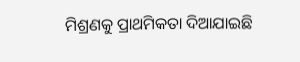ମିଶ୍ରଣକୁ ପ୍ରାଥମିକତା ଦିଆଯାଇଛି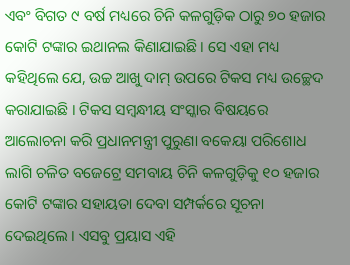ଏବଂ ବିଗତ ୯ ବର୍ଷ ମଧ୍ୟରେ ଚିନି କଳଗୁଡ଼ିକ ଠାରୁ ୭୦ ହଜାର କୋଟି ଟଙ୍କାର ଇଥାନଲ କିଣାଯାଇଛି । ସେ ଏହା ମଧ୍ୟ କହିଥିଲେ ଯେ, ଉଚ୍ଚ ଆଖୁ ଦାମ୍ ଉପରେ ଟିକସ ମଧ୍ୟ ଉଚ୍ଛେଦ କରାଯାଇଛି । ଟିକସ ସମ୍ବନ୍ଧୀୟ ସଂସ୍କାର ବିଷୟରେ ଆଲୋଚନା କରି ପ୍ରଧାନମନ୍ତ୍ରୀ ପୁରୁଣା ବକେୟା ପରିଶୋଧ ଲାଗି ଚଳିତ ବଜେଟ୍ରେ ସମବାୟ ଚିନି କଳଗୁଡ଼ିକୁ ୧୦ ହଜାର କୋଟି ଟଙ୍କାର ସହାୟତା ଦେବା ସମ୍ପର୍କରେ ସୂଚନା ଦେଇଥିଲେ । ଏସବୁ ପ୍ରୟାସ ଏହି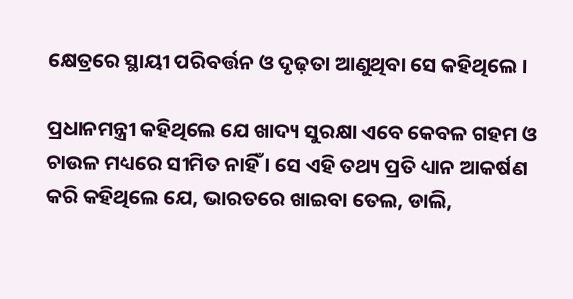କ୍ଷେତ୍ରରେ ସ୍ଥାୟୀ ପରିବର୍ତ୍ତନ ଓ ଦୃଢ଼ତା ଆଣୁଥିବା ସେ କହିଥିଲେ ।

ପ୍ରଧାନମନ୍ତ୍ରୀ କହିଥିଲେ ଯେ ଖାଦ୍ୟ ସୁରକ୍ଷା ଏବେ କେବଳ ଗହମ ଓ ଚାଉଳ ମଧ୍ୟରେ ସୀମିତ ନାହିଁ । ସେ ଏହି ତଥ୍ୟ ପ୍ରତି ଧ୍ୟାନ ଆକର୍ଷଣ କରି କହିଥିଲେ ଯେ, ଭାରତରେ ଖାଇବା ତେଲ, ଡାଲି,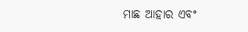ମାଛ ଆହାର ଏବଂ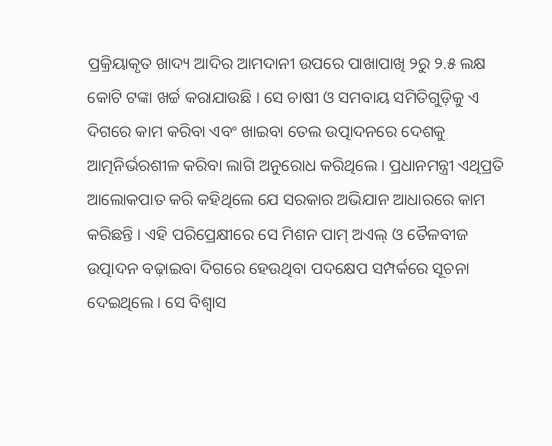ପ୍ରକ୍ରିୟାକୃତ ଖାଦ୍ୟ ଆଦିର ଆମଦାନୀ ଉପରେ ପାଖାପାଖି ୨ରୁ ୨.୫ ଲକ୍ଷ କୋଟି ଟଙ୍କା ଖର୍ଚ୍ଚ କରାଯାଉଛି । ସେ ଚାଷୀ ଓ ସମବାୟ ସମିତିଗୁଡ଼ିକୁ ଏ ଦିଗରେ କାମ କରିବା ଏବଂ ଖାଇବା ତେଲ ଉତ୍ପାଦନରେ ଦେଶକୁ ଆତ୍ମନିର୍ଭରଶୀଳ କରିବା ଲାଗି ଅନୁରୋଧ କରିଥିଲେ । ପ୍ରଧାନମନ୍ତ୍ରୀ ଏଥିପ୍ରତି ଆଲୋକପାତ କରି କହିଥିଲେ ଯେ ସରକାର ଅଭିଯାନ ଆଧାରରେ କାମ କରିଛନ୍ତି । ଏହି ପରିପ୍ରେକ୍ଷୀରେ ସେ ମିଶନ ପାମ୍ ଅଏଲ୍ ଓ ତୈଳବୀଜ ଉତ୍ପାଦନ ବଢ଼ାଇବା ଦିଗରେ ହେଉଥିବା ପଦକ୍ଷେପ ସମ୍ପର୍କରେ ସୂଚନା ଦେଇଥିଲେ । ସେ ବିଶ୍ୱାସ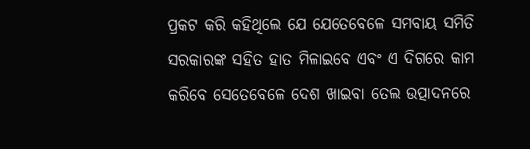ପ୍ରକଟ କରି କହିଥିଲେ ଯେ ଯେତେବେଳେ ସମବାୟ ସମିତି ସରକାରଙ୍କ ସହିତ ହାତ ମିଳାଇବେ ଏବଂ ଏ ଦିଗରେ କାମ କରିବେ ସେତେବେଳେ ଦେଶ ଖାଇବା ତେଲ ଉତ୍ପାଦନରେ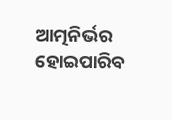ଆତ୍ମନିର୍ଭର ହୋଇପାରିବ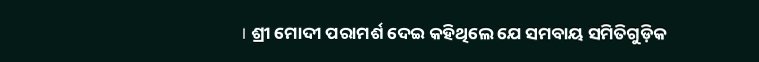। ଶ୍ରୀ ମୋଦୀ ପରାମର୍ଶ ଦେଇ କହିଥିଲେ ଯେ ସମବାୟ ସମିତିଗୁଡ଼ିକ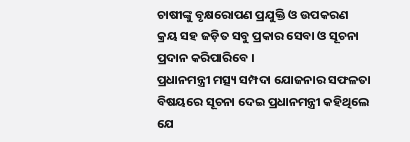ଚାଷୀଙ୍କୁ ବୃକ୍ଷରୋପଣ ପ୍ରଯୁକ୍ତି ଓ ଉପକରଣ କ୍ରୟ ସହ ଜଡ଼ିତ ସବୁ ପ୍ରକାର ସେବା ଓ ସୂଚନା ପ୍ରଦାନ କରିପାରିବେ ।
ପ୍ରଧାନମନ୍ତ୍ରୀ ମତ୍ସ୍ୟ ସମ୍ପଦା ଯୋଜନାର ସଫଳତା ବିଷୟରେ ସୂଚନା ଦେଇ ପ୍ରଧାନମନ୍ତ୍ରୀ କହିଥିଲେ ଯେ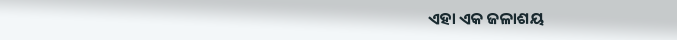ଏହା ଏକ ଜଳାଶୟ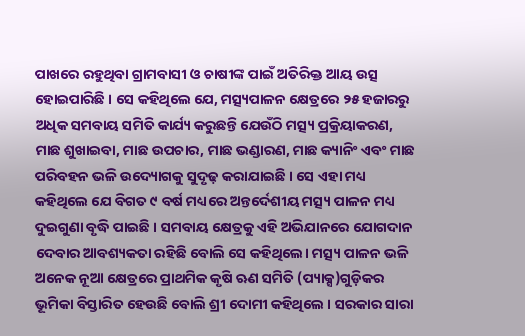ପାଖରେ ରହୁଥିବା ଗ୍ରାମବାସୀ ଓ ଚାଷୀଙ୍କ ପାଇଁ ଅତିରିକ୍ତ ଆୟ ଉତ୍ସ ହୋଇପାରିଛି । ସେ କହିଥିଲେ ଯେ, ମତ୍ସ୍ୟପାଳନ କ୍ଷେତ୍ରରେ ୨୫ ହଜାରରୁ ଅଧିକ ସମବାୟ ସମିତି କାର୍ଯ୍ୟ କରୁଛନ୍ତି ଯେଉଁଠି ମତ୍ସ୍ୟ ପ୍ରକ୍ରିୟାକରଣ, ମାଛ ଶୁଖାଇବା, ମାଛ ଉପଚାର, ମାଛ ଭଣ୍ଡାରଣ, ମାଛ କ୍ୟାନିଂ ଏବଂ ମାଛ ପରିବହନ ଭଳି ଉଦ୍ୟୋଗକୁ ସୁଦୃଢ଼ କରାଯାଇଛି । ସେ ଏହା ମଧ୍ୟ କହିଥିଲେ ଯେ ବିଗତ ୯ ବର୍ଷ ମଧ୍ୟରେ ଅନ୍ତର୍ଦେଶୀୟ ମତ୍ସ୍ୟ ପାଳନ ମଧ୍ୟ ଦୁଇଗୁଣା ବୃଦ୍ଧି ପାଇଛି । ସମବାୟ କ୍ଷେତ୍ରକୁ ଏହି ଅଭିଯାନରେ ଯୋଗଦାନ ଦେବାର ଆବଶ୍ୟକତା ରହିଛି ବୋଲି ସେ କହିଥିଲେ। ମତ୍ସ୍ୟ ପାଳନ ଭଳି ଅନେକ ନୂଆ କ୍ଷେତ୍ରରେ ପ୍ରାଥମିକ କୃଷି ଋଣ ସମିତି (ପ୍ୟାକ୍ସ)ଗୁଡ଼ିକର ଭୂମିକା ବିସ୍ତାରିତ ହେଉଛି ବୋଲି ଶ୍ରୀ ଦୋମୀ କହିଥିଲେ । ସରକାର ସାରା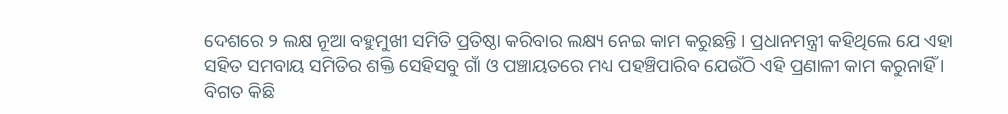ଦେଶରେ ୨ ଲକ୍ଷ ନୂଆ ବହୁମୁଖୀ ସମିତି ପ୍ରତିଷ୍ଠା କରିବାର ଲକ୍ଷ୍ୟ ନେଇ କାମ କରୁଛନ୍ତି । ପ୍ରଧାନମନ୍ତ୍ରୀ କହିଥିଲେ ଯେ ଏହା ସହିତ ସମବାୟ ସମିତିର ଶକ୍ତି ସେହିସବୁ ଗାଁ ଓ ପଞ୍ଚାୟତରେ ମଧ୍ୟ ପହଞ୍ଚିପାରିବ ଯେଉଁଠି ଏହି ପ୍ରଣାଳୀ କାମ କରୁନାହିଁ ।
ବିଗତ କିଛି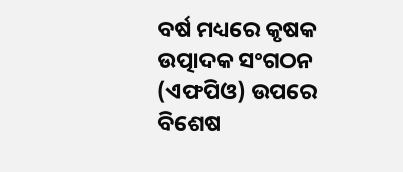ବର୍ଷ ମଧ୍ୟରେ କୃଷକ ଉତ୍ପାଦକ ସଂଗଠନ (ଏଫପିଓ) ଉପରେ ବିଶେଷ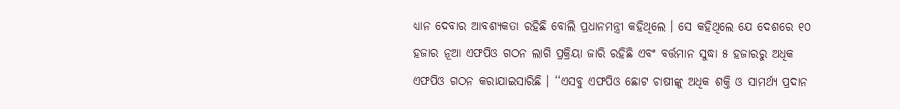ଧ୍ୟାନ ଦେବାର ଆବଶ୍ୟକତା ରହିଛି ବୋଲି ପ୍ରଧାନମନ୍ତ୍ରୀ କହିଥିଲେ । ସେ କହିଥିଲେ ଯେ ଦେଶରେ ୧୦ ହଜାର ନୂଆ ଏଫପିଓ ଗଠନ ଲାଗି ପ୍ରକ୍ରିୟା ଜାରି ରହିଛି ଏବଂ ବର୍ତ୍ତମାନ ସୁଦ୍ଧା ୫ ହଜାରରୁ ଅଧିକ ଏଫପିଓ ଗଠନ କରାଯାଇସାରିଛି । ‘‘ଏସବୁ ଏଫପିଓ ଛୋଟ ଚାଷୀଙ୍କୁ ଅଧିକ ଶକ୍ତି ଓ ସାମର୍ଥ୍ୟ ପ୍ରଦାନ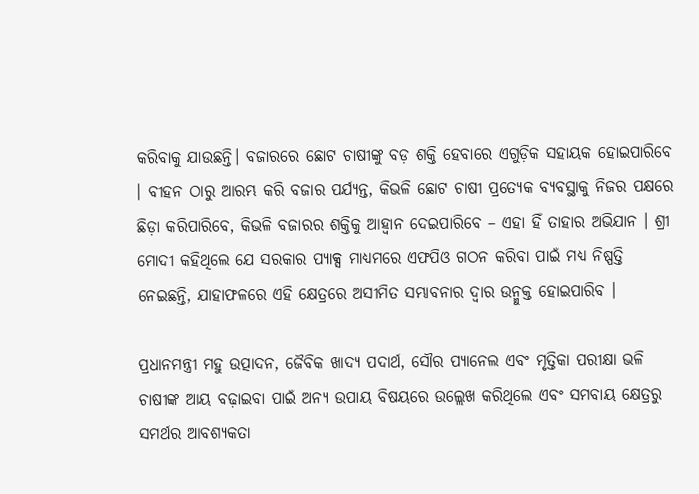କରିବାକୁ ଯାଉଛନ୍ତି। ବଜାରରେ ଛୋଟ ଚାଷୀଙ୍କୁ ବଡ଼ ଶକ୍ତି ହେବାରେ ଏଗୁଡ଼ିକ ସହାୟକ ହୋଇପାରିବେ । ବୀହନ ଠାରୁ ଆରମ୍ଭ କରି ବଜାର ପର୍ଯ୍ୟନ୍ତ, କିଭଳି ଛୋଟ ଚାଷୀ ପ୍ରତ୍ୟେକ ବ୍ୟବସ୍ଥାକୁ ନିଜର ପକ୍ଷରେ ଛିଡ଼ା କରିପାରିବେ, କିଭଳି ବଜାରର ଶକ୍ତିକୁ ଆହ୍ୱାନ ଦେଇପାରିବେ – ଏହା ହିଁ ତାହାର ଅଭିଯାନ । ଶ୍ରୀ ମୋଦୀ କହିଥିଲେ ଯେ ସରକାର ପ୍ୟାକ୍ସ ମାଧ୍ୟମରେ ଏଫପିଓ ଗଠନ କରିବା ପାଇଁ ମଧ୍ୟ ନିଷ୍ପତ୍ତି ନେଇଛନ୍ତି, ଯାହାଫଳରେ ଏହି କ୍ଷେତ୍ରରେ ଅସୀମିତ ସମ୍ଭାବନାର ଦ୍ୱାର ଉନ୍ମୁକ୍ତ ହୋଇପାରିବ ।

ପ୍ରଧାନମନ୍ତ୍ରୀ ମହୁ ଉତ୍ପାଦନ, ଜୈବିକ ଖାଦ୍ୟ ପଦାର୍ଥ, ସୌର ପ୍ୟାନେଲ ଏବଂ ମୃତ୍ତିକା ପରୀକ୍ଷା ଭଳି ଚାଷୀଙ୍କ ଆୟ ବଢ଼ାଇବା ପାଇଁ ଅନ୍ୟ ଉପାୟ ବିଷୟରେ ଉଲ୍ଲେଖ କରିଥିଲେ ଏବଂ ସମବାୟ କ୍ଷେତ୍ରରୁ ସମର୍ଥର ଆବଶ୍ୟକତା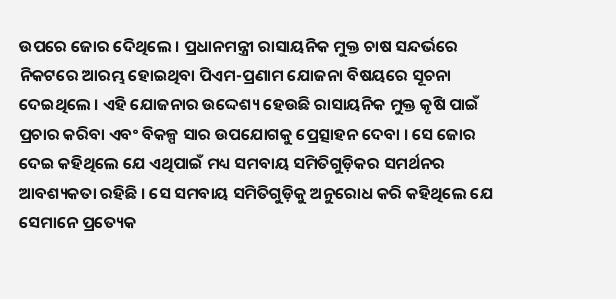ଉପରେ ଜୋର ଦେିଥିଲେ । ପ୍ରଧାନମନ୍ତ୍ରୀ ରାସାୟନିକ ମୁକ୍ତ ଚାଷ ସନ୍ଦର୍ଭରେ ନିକଟରେ ଆରମ୍ଭ ହୋଇଥିବା ପିଏମ-ପ୍ରଣାମ ଯୋଜନା ବିଷୟରେ ସୂଚନା ଦେଇଥିଲେ । ଏହି ଯୋଜନାର ଉଦ୍ଦେଶ୍ୟ ହେଉଛି ରାସାୟନିକ ମୁକ୍ତ କୃଷି ପାଇଁ ପ୍ରଚାର କରିବା ଏବଂ ବିକଳ୍ପ ସାର ଉପଯୋଗକୁ ପ୍ରେତ୍ସାହନ ଦେବା । ସେ ଜୋର ଦେଇ କହିଥିଲେ ଯେ ଏଥିପାଇଁ ମଧ୍ୟ ସମବାୟ ସମିତିଗୁଡ଼ିକର ସମର୍ଥନର ଆବଶ୍ୟକତା ରହିଛି । ସେ ସମବାୟ ସମିତିଗୁଡ଼ିକୁ ଅନୁରୋଧ କରି କହିଥିଲେ ଯେ ସେମାନେ ପ୍ରତ୍ୟେକ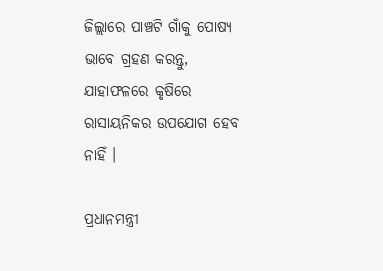ଜିଲ୍ଲାରେ ପାଞ୍ଚଟି ଗାଁକୁ ପୋଷ୍ୟ ଭାବେ ଗ୍ରହଣ କରନ୍ତୁ, ଯାହାଫଳରେ କୃଷିରେ ରାସାୟନିକର ଉପଯୋଗ ହେବ ନାହିଁ ।

ପ୍ରଧାନମନ୍ତ୍ରୀ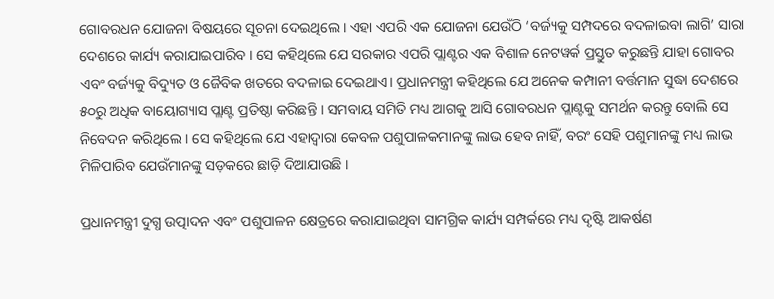ଗୋବରଧନ ଯୋଜନା ବିଷୟରେ ସୂଚନା ଦେଇଥିଲେ । ଏହା ଏପରି ଏକ ଯୋଜନା ଯେଉଁଠି ‘ବର୍ଜ୍ୟକୁ ସମ୍ପଦରେ ବଦଳାଇବା ଲାଗି’ ସାରା ଦେଶରେ କାର୍ଯ୍ୟ କରାଯାଇପାରିବ । ସେ କହିଥିଲେ ଯେ ସରକାର ଏପରି ପ୍ଲାଣ୍ଟର ଏକ ବିଶାଳ ନେଟୱର୍କ ପ୍ରସ୍ତୁତ କରୁଛନ୍ତି ଯାହା ଗୋବର ଏବଂ ବର୍ଜ୍ୟକୁ ବିଦ୍ୟୁତ ଓ ଜୈବିକ ଖତରେ ବଦଳାଇ ଦେଇଥାଏ। ପ୍ରଧାନମନ୍ତ୍ରୀ କହିଥିଲେ ଯେ ଅନେକ କମ୍ପାନୀ ବର୍ତ୍ତମାନ ସୁଦ୍ଧା ଦେଶରେ ୫୦ରୁ ଅଧିକ ବାୟୋଗ୍ୟାସ ପ୍ଲାଣ୍ଟ ପ୍ରତିଷ୍ଠା କରିଛନ୍ତି । ସମବାୟ ସମିତି ମଧ୍ୟ ଆଗକୁ ଆସି ଗୋବରଧନ ପ୍ଲାଣ୍ଟକୁ ସମର୍ଥନ କରନ୍ତୁ ବୋଲି ସେ ନିବେଦନ କରିଥିଲେ । ସେ କହିଥିଲେ ଯେ ଏହାଦ୍ୱାରା କେବଳ ପଶୁପାଳକମାନଙ୍କୁ ଲାଭ ହେବ ନାହିଁ, ବରଂ ସେହି ପଶୁମାନଙ୍କୁ ମଧ୍ୟ ଲାଭ ମିଳିପାରିବ ଯେଉଁମାନଙ୍କୁ ସଡ଼କରେ ଛାଡ଼ି ଦିଆଯାଉଛି ।

ପ୍ରଧାନମନ୍ତ୍ରୀ ଦୁଗ୍ଧ ଉତ୍ପାଦନ ଏବଂ ପଶୁପାଳନ କ୍ଷେତ୍ରରେ କରାଯାଇଥିବା ସାମଗ୍ରିକ କାର୍ଯ୍ୟ ସମ୍ପର୍କରେ ମଧ୍ୟ ଦୃଷ୍ଟି ଆକର୍ଷଣ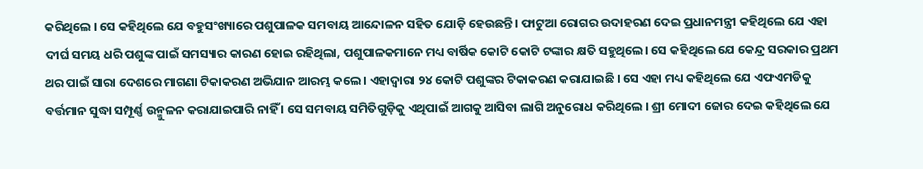କରିଥିଲେ । ସେ କହିଥିଲେ ଯେ ବହୁସଂଖ୍ୟାରେ ପଶୁପାଳକ ସମବାୟ ଆନ୍ଦୋଳନ ସହିତ ଯୋଡ଼ି ହେଉଛନ୍ତି । ଫାଟୁଆ ରୋଗର ଉଦାହରଣ ଦେଇ ପ୍ରଧାନମନ୍ତ୍ରୀ କହିଥିଲେ ଯେ ଏହା ଦୀର୍ଘ ସମୟ ଧରି ପଶୁଙ୍କ ପାଇଁ ସମସ୍ୟାର କାରଣ ହୋଇ ରହିଥିଲା, ପଶୁପାଳକମାନେ ମଧ୍ୟ ବାର୍ଷିକ କୋଟି କୋଟି ଟଙ୍କାର କ୍ଷତି ସହୁଥିଲେ। ସେ କହିଥିଲେ ଯେ କେନ୍ଦ୍ର ସରକାର ପ୍ରଥମ ଥର ପାଇଁ ସାରା ଦେଶରେ ମାଗଣା ଟିକାକରଣ ଅଭିଯାନ ଆରମ୍ଭ କଲେ । ଏହାଦ୍ୱାରା ୨୪ କୋଟି ପଶୁଙ୍କର ଟିକାକରଣ କରାଯାଇଛି । ସେ ଏହା ମଧ୍ୟ କହିଥିଲେ ଯେ ଏଫଏମଡିକୁ ବର୍ତ୍ତମାନ ସୁଦ୍ଧା ସମ୍ପୂର୍ଣ୍ଣ ଉନ୍ମୁଳନ କରାଯାଇପାରି ନାହିଁ । ସେ ସମବାୟ ସମିତିଗୁଡ଼ିକୁ ଏଥିପାଇଁ ଆଗକୁ ଆସିବା ଲାଗି ଅନୁରୋଧ କରିଥିଲେ । ଶ୍ରୀ ମୋଦୀ ଜୋର ଦେଇ କହିଥିଲେ ଯେ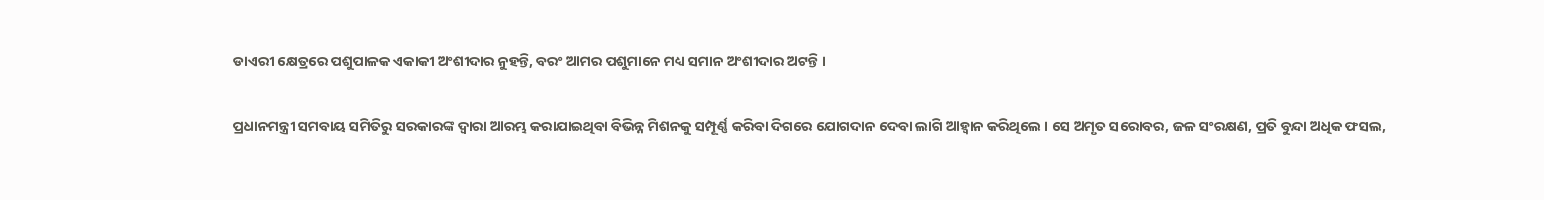ଡାଏରୀ କ୍ଷେତ୍ରରେ ପଶୁପାଳକ ଏକାକୀ ଅଂଶୀଦାର ନୁହନ୍ତି, ବରଂ ଆମର ପଶୁମାନେ ମଧ୍ୟ ସମାନ ଅଂଶୀଦାର ଅଟନ୍ତି ।

ପ୍ରଧାନମନ୍ତ୍ରୀ ସମବାୟ ସମିତିରୁ ସରକାରଙ୍କ ଦ୍ୱାରା ଆରମ୍ଭ କରାଯାଇଥିବା ବିଭିନ୍ନ ମିଶନକୁ ସମ୍ପୂର୍ଣ୍ଣ କରିବା ଦିଗରେ ଯୋଗଦାନ ଦେବା ଲାଗି ଆହ୍ୱାନ କରିଥିଲେ । ସେ ଅମୃତ ସରୋବର, ଜଳ ସଂରକ୍ଷଣ, ପ୍ରତି ବୁନ୍ଦା ଅଧିକ ଫସଲ,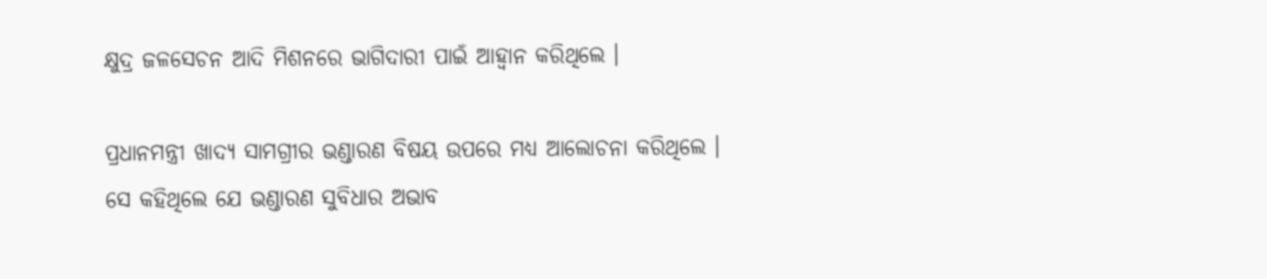କ୍ଷୁଦ୍ର ଜଳସେଚନ ଆଦି ମିଶନରେ ଭାଗିଦାରୀ ପାଇଁ ଆହ୍ୱାନ କରିଥିଲେ ।

ପ୍ରଧାନମନ୍ତ୍ରୀ ଖାଦ୍ୟ ସାମଗ୍ରୀର ଭଣ୍ଡାରଣ ବିଷୟ ଉପରେ ମଧ୍ୟ ଆଲୋଚନା କରିଥିଲେ । ସେ କହିଥିଲେ ଯେ ଭଣ୍ଡାରଣ ସୁବିଧାର ଅଭାବ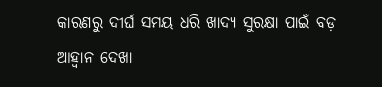କାରଣରୁ ଦୀର୍ଘ ସମୟ ଧରି ଖାଦ୍ୟ ସୁରକ୍ଷା ପାଇଁ ବଡ଼ ଆହ୍ୱାନ ଦେଖା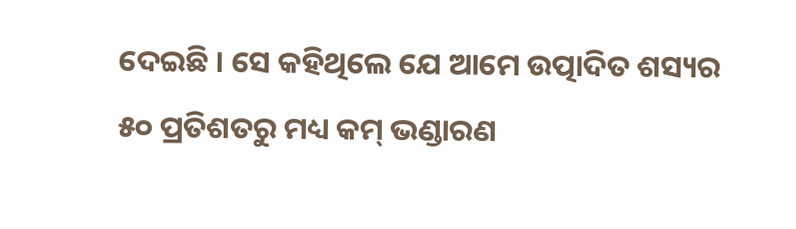ଦେଇଛି । ସେ କହିଥିଲେ ଯେ ଆମେ ଉତ୍ପାଦିତ ଶସ୍ୟର ୫୦ ପ୍ରତିଶତରୁ ମଧ୍ୟ କମ୍ ଭଣ୍ଡାରଣ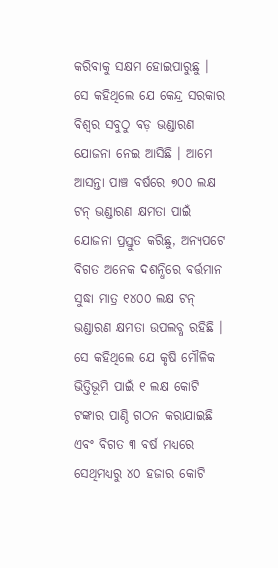କରିବାକୁ ସକ୍ଷମ ହୋଇପାରୁଛୁ । ସେ କହିଥିଲେ ଯେ କେନ୍ଦ୍ର ସରକାର ବିଶ୍ୱର ସବୁଠୁ ବଡ଼ ଭଣ୍ଡାରଣ ଯୋଜନା ନେଇ ଆସିଛି । ଆମେ ଆସନ୍ତା ପାଞ୍ଚ ବର୍ଷରେ ୭୦୦ ଲକ୍ଷ ଟନ୍ ଭଣ୍ଡାରଣ କ୍ଷମତା ପାଇଁ ଯୋଜନା ପ୍ରସ୍ତୁତ କରିଛୁ, ଅନ୍ୟପଟେ ବିଗତ ଅନେକ ଦଶନ୍ଧିରେ ବର୍ତ୍ତମାନ ସୁଦ୍ଧା ମାତ୍ର ୧୪୦୦ ଲକ୍ଷ ଟନ୍ ଭଣ୍ଡାରଣ କ୍ଷମତା ଉପଲବ୍ଧ ରହିଛି । ସେ କହିଥିଲେ ଯେ କୃଷି ମୌଳିକ ଭିତ୍ତିଭୂମି ପାଇଁ ୧ ଲକ୍ଷ କୋଟି ଟଙ୍କାର ପାଣ୍ଠି ଗଠନ କରାଯାଇଛି ଏବଂ ବିଗତ ୩ ବର୍ଷ ମଧ୍ୟରେ ସେଥିମଧ୍ୟରୁ ୪୦ ହଜାର କୋଟି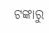ଟଙ୍କାରୁ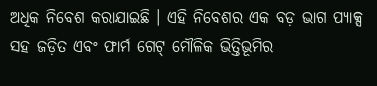ଅଧିକ ନିବେଶ କରାଯାଇଛି । ଏହି ନିବେଶର ଏକ ବଡ଼ ଭାଗ ପ୍ୟାକ୍ସ ସହ ଜଡ଼ିତ ଏବଂ ଫାର୍ମ ଗେଟ୍ ମୌଳିକ ଭିତ୍ତିଭୂମିର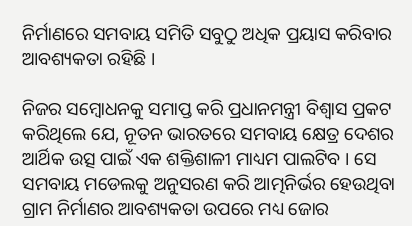ନିର୍ମାଣରେ ସମବାୟ ସମିତି ସବୁଠୁ ଅଧିକ ପ୍ରୟାସ କରିବାର ଆବଶ୍ୟକତା ରହିଛି ।

ନିଜର ସମ୍ବୋଧନକୁ ସମାପ୍ତ କରି ପ୍ରଧାନମନ୍ତ୍ରୀ ବିଶ୍ୱାସ ପ୍ରକଟ କରିଥିଲେ ଯେ, ନୂତନ ଭାରତରେ ସମବାୟ କ୍ଷେତ୍ର ଦେଶର ଆର୍ଥିକ ଉତ୍ସ ପାଇଁ ଏକ ଶକ୍ତିଶାଳୀ ମାଧ୍ୟମ ପାଲଟିବ । ସେ ସମବାୟ ମଡେଲକୁ ଅନୁସରଣ କରି ଆତ୍ମନିର୍ଭର ହେଉଥିବା ଗ୍ରାମ ନିର୍ମାଣର ଆବଶ୍ୟକତା ଉପରେ ମଧ୍ୟ ଜୋର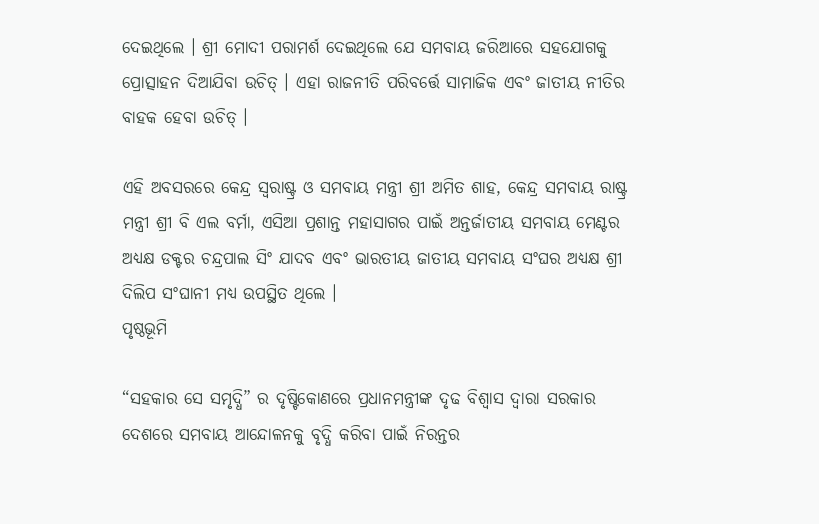ଦେଇଥିଲେ । ଶ୍ରୀ ମୋଦୀ ପରାମର୍ଶ ଦେଇଥିଲେ ଯେ ସମବାୟ ଜରିଆରେ ସହଯୋଗକୁ ପ୍ରୋତ୍ସାହନ ଦିଆଯିବା ଉଚିତ୍ । ଏହା ରାଜନୀତି ପରିବର୍ତ୍ତେ ସାମାଜିକ ଏବଂ ଜାତୀୟ ନୀତିର ବାହକ ହେବା ଉଚିତ୍ ।

ଏହି ଅବସରରେ କେନ୍ଦ୍ର ସ୍ୱରାଷ୍ଟ୍ର ଓ ସମବାୟ ମନ୍ତ୍ରୀ ଶ୍ରୀ ଅମିତ ଶାହ, କେନ୍ଦ୍ର ସମବାୟ ରାଷ୍ଟ୍ର ମନ୍ତ୍ରୀ ଶ୍ରୀ ବି ଏଲ ବର୍ମା, ଏସିଆ ପ୍ରଶାନ୍ତ ମହାସାଗର ପାଇଁ ଅନ୍ତର୍ଜାତୀୟ ସମବାୟ ମେଣ୍ଟର ଅଧ୍ୟକ୍ଷ ଡକ୍ଟର ଚନ୍ଦ୍ରପାଲ ସିଂ ଯାଦବ ଏବଂ ଭାରତୀୟ ଜାତୀୟ ସମବାୟ ସଂଘର ଅଧ୍ୟକ୍ଷ ଶ୍ରୀ ଦିଲିପ ସଂଘାନୀ ମଧ୍ୟ ଉପସ୍ଥିତ ଥିଲେ ।
ପୃଷ୍ଠଭୂମି

“ସହକାର ସେ ସମୃଦ୍ଧି” ର ଦୃଷ୍ଟିକୋଣରେ ପ୍ରଧାନମନ୍ତ୍ରୀଙ୍କ ଦୃଢ ବିଶ୍ୱାସ ଦ୍ୱାରା ସରକାର ଦେଶରେ ସମବାୟ ଆନ୍ଦୋଳନକୁ ବୃଦ୍ଧି କରିବା ପାଇଁ ନିରନ୍ତର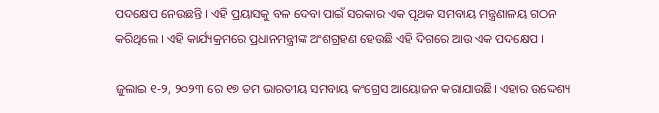ପଦକ୍ଷେପ ନେଉଛନ୍ତି । ଏହି ପ୍ରୟାସକୁ ବଳ ଦେବା ପାଇଁ ସରକାର ଏକ ପୃଥକ ସମବାୟ ମନ୍ତ୍ରଣାଳୟ ଗଠନ କରିଥିଲେ । ଏହି କାର୍ଯ୍ୟକ୍ରମରେ ପ୍ରଧାନମନ୍ତ୍ରୀଙ୍କ ଅଂଶଗ୍ରହଣ ହେଉଛି ଏହି ଦିଗରେ ଆଉ ଏକ ପଦକ୍ଷେପ ।

ଜୁଲାଇ ୧-୨, ୨୦୨୩ ରେ ୧୭ ତମ ଭାରତୀୟ ସମବାୟ କଂଗ୍ରେସ ଆୟୋଜନ କରାଯାଉଛି। ଏହାର ଉଦ୍ଦେଶ୍ୟ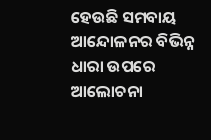ହେଉଛି ସମବାୟ ଆନ୍ଦୋଳନର ବିଭିନ୍ନ ଧାରା ଉପରେ ଆଲୋଚନା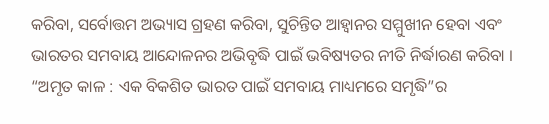କରିବା, ସର୍ବୋତ୍ତମ ଅଭ୍ୟାସ ଗ୍ରହଣ କରିବା, ସୁଚିନ୍ତିତ ଆହ୍ୱାନର ସମ୍ମୁଖୀନ ହେବା ଏବଂ ଭାରତର ସମବାୟ ଆନ୍ଦୋଳନର ଅଭିବୃଦ୍ଧି ପାଇଁ ଭବିଷ୍ୟତର ନୀତି ନିର୍ଦ୍ଧାରଣ କରିବା । “ଅମୃତ କାଳ : ଏକ ବିକଶିତ ଭାରତ ପାଇଁ ସମବାୟ ମାଧ୍ୟମରେ ସମୃଦ୍ଧି”ର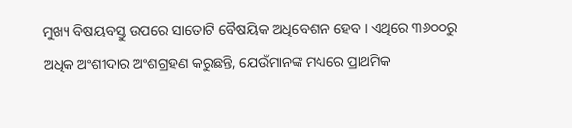ମୁଖ୍ୟ ବିଷୟବସ୍ତୁ ଉପରେ ସାତୋଟି ବୈଷୟିକ ଅଧିବେଶନ ହେବ । ଏଥିରେ ୩୬୦୦ରୁ ଅଧିକ ଅଂଶୀଦାର ଅଂଶଗ୍ରହଣ କରୁଛନ୍ତି, ଯେଉଁମାନଙ୍କ ମଧ୍ୟରେ ପ୍ରାଥମିକ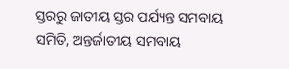ସ୍ତରରୁ ଜାତୀୟ ସ୍ତର ପର୍ଯ୍ୟନ୍ତ ସମବାୟ ସମିତି, ଅନ୍ତର୍ଜାତୀୟ ସମବାୟ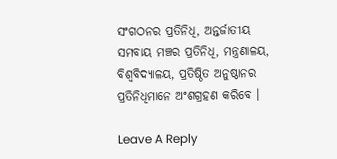ସଂଗଠନର ପ୍ରତିନିଧି, ଅନ୍ତର୍ଜାତୀୟ ସମବାୟ ମଞ୍ଚର ପ୍ରତିନିଧି, ମନ୍ତ୍ରଣାଳୟ, ବିଶ୍ୱବିଦ୍ୟାଳୟ, ପ୍ରତିଷ୍ଠିତ ଅନୁଷ୍ଠାନର ପ୍ରତିନିଧିମାନେ ଅଂଶଗ୍ରହଣ କରିବେ ।

Leave A Reply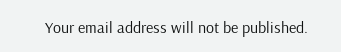Your email address will not be published.